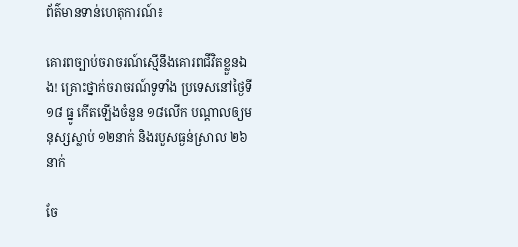ព័ត៌មានទាន់ហេតុការណ៍៖

គោរពច្បាប់ចរាចរណ៍ស្មើនឹងគោរពជីវិតខ្លួនឯង! គ្រោះថ្នាក់ចរាចរណ៍ទូទាំង ប្រទេសនៅថ្ងៃទី ១៨ ធ្នូ កើតឡើងចំនួន ១៨លើក បណ្តាលឲ្យមនុស្សស្លាប់ ១២នាក់ និងរបួសធ្ងន់ស្រាល ២៦នាក់

ចែ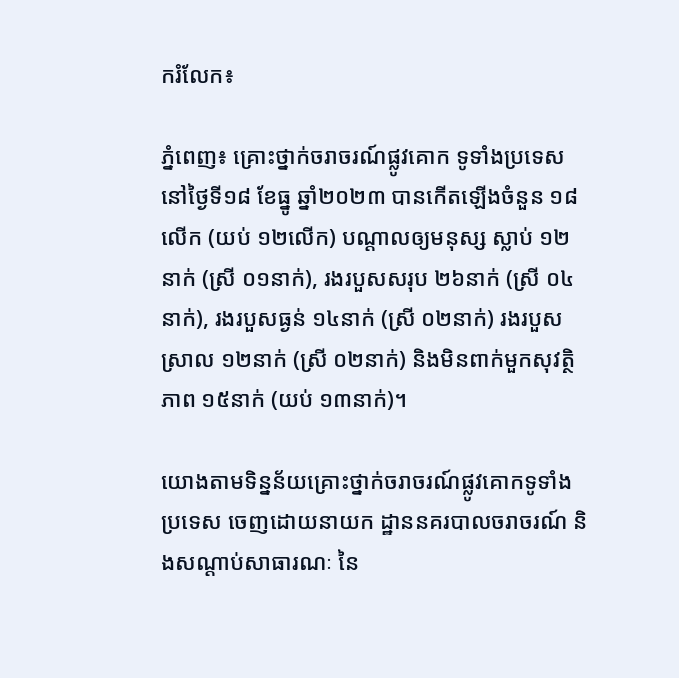ករំលែក៖

ភ្នំពេញ៖ គ្រោះថ្នាក់ចរាចរណ៍ផ្លូវគោក ទូទាំងប្រទេសនៅថ្ងៃទី១៨ ខែធ្នូ ឆ្នាំ២០២៣ បានកើតឡើងចំនួន ១៨លើក (យប់ ១២លើក) បណ្តាលឲ្យមនុស្ស ស្លាប់ ១២នាក់ (ស្រី ០១នាក់), រងរបួសសរុប ២៦នាក់ (ស្រី ០៤នាក់), រងរបួសធ្ងន់ ១៤នាក់ (ស្រី ០២នាក់) រងរបួសស្រាល ១២នាក់ (ស្រី ០២នាក់) និងមិនពាក់មួកសុវត្ថិភាព ១៥នាក់ (យប់ ១៣នាក់)។

យោងតាមទិន្នន័យគ្រោះថ្នាក់ចរាចរណ៍ផ្លូវគោកទូទាំងប្រទេស ចេញដោយនាយក ដ្ឋាននគរបាលចរាចរណ៍ និងសណ្តាប់សាធារណៈ នៃ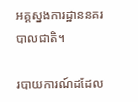អគ្គស្នងការដ្ឋាននគរបាលជាតិ។

របាយការណ៍ដដែល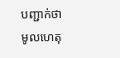បញ្ជាក់ថា មូលហេតុ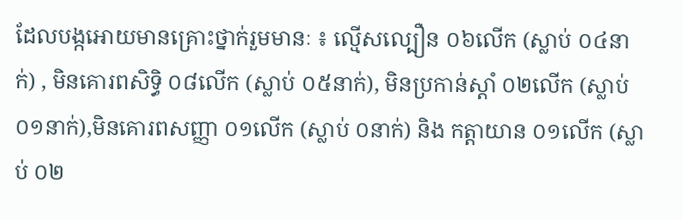ដែលបង្កអោយមានគ្រោះថ្នាក់រួមមានៈ ៖ ល្មើសល្បឿន ០៦លើក (ស្លាប់ ០៤នាក់) , មិនគោរពសិទ្ធិ ០៨លើក (ស្លាប់ ០៥នាក់), មិនប្រកាន់ស្តាំ ០២លើក (ស្លាប់ ០១នាក់),មិនគោរពសញ្ញា ០១លើក (ស្លាប់ ០នាក់) និង កត្តាយាន ០១លើក (ស្លាប់ ០២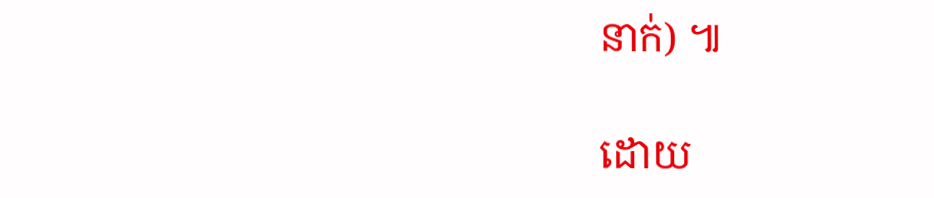នាក់) ៕

ដោយ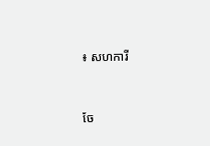៖ សហការី


ចែ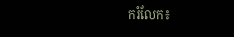ករំលែក៖